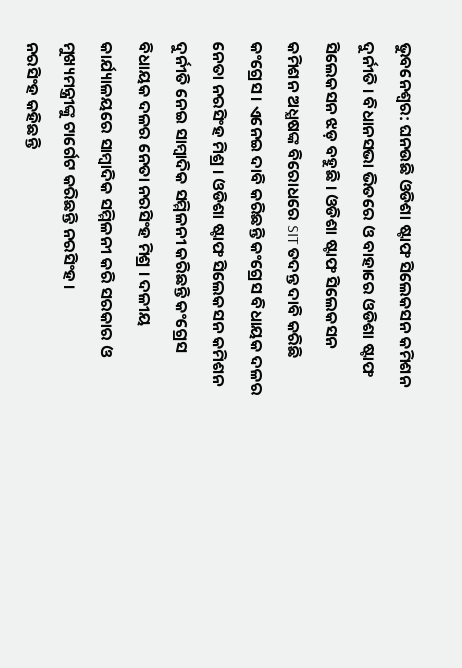ଭୁବନେଶ୍ବର: ଘନଉଛି ଓଡିଶା ଷ୍ଟାଫ ସିଲେକସନ କମିଶନ ଦୁର୍ନୀତି । ବିଧାନସଭା ଭିତରେ ଓ ବାହାରେ ଓଡିଶା ଷ୍ଟାଫ ସିଲେକସନ ଝଡ଼ ବହୁଛି । ଓଡିଶା ଷ୍ଟାଫ ସିଲେକସନ କମିଶନ ଅଧ୍ଯଷଙ୍କ ବିରୋଧରେ SIT ତଦନ୍ତ ଦାବି କରିଛି କଂଗ୍ରେସ । ଏନେଇ ଦାବି କରିଛନ୍ତି କଂଗ୍ରେସ ବିଧାୟକ ଦଳର ନେତା ନରସିଂହ ମିଶ୍ର । ଓଡିଶା ଷ୍ଟାଫ ସିଲେକସନ କମିଶନ ଦୁର୍ନୀତି ନେଇ ସାମ୍ବାଦିକ ସମ୍ମିଳନୀ କରିଛନ୍ତି କଂଗ୍ରେସ ବିଧାୟକ ଦଳର ନେତା ନରସିଂହ ମିଶ୍ର । ଦଳୀୟ କାର୍ଯ୍ୟାଳୟରେ ସାମ୍ବାଦିକ ସମ୍ମିଳନୀ କରି ସରକାର ଓ ମୁଖ୍ୟମନ୍ତ୍ରୀଙ୍କୁ ଟାର୍ଗେଟ କରିଛନ୍ତି ନରସିଂହ ।
ନରସିଂହ କହିଛନ୍ତି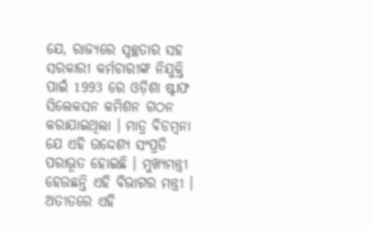ଯେ, ରାଜ୍ୟରେ ସ୍ୱଚ୍ଛତାର ସହ ସରକାରୀ କର୍ମଚାରୀଙ୍କ ନିଯୁକ୍ତି ପାଇଁ 1993 ରେ ଓଡ଼ିଶା ଷ୍ଟାଫ ସିଲେକସନ କମିଶନ ଗଠନ କରାଯାଇଥିଲା । ମାତ୍ର ବିଡମ୍ବନା ଯେ ଏହି ଉଦ୍ଦେଶ୍ୟ ସଂପ୍ରତି ପରାଭୂତ ହୋଇଛି । ମୁଖ୍ୟମନ୍ତ୍ରୀ ହେଉଛନ୍ତି ଏହି ବିଭାଗର ମନ୍ତ୍ରୀ । ଅତୀତରେ ଏହି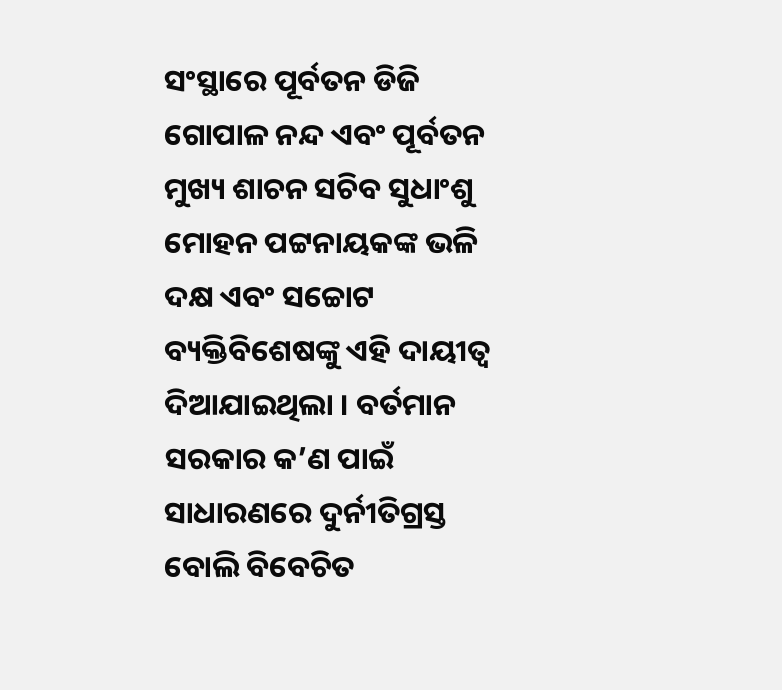ସଂସ୍ଥାରେ ପୂର୍ବତନ ଡିଜି ଗୋପାଳ ନନ୍ଦ ଏବଂ ପୂର୍ବତନ ମୁଖ୍ୟ ଶାଚନ ସଚିବ ସୁଧାଂଶୁ ମୋହନ ପଟ୍ଟନାୟକଙ୍କ ଭଳି ଦକ୍ଷ ଏବଂ ସଚ୍ଚୋଟ ବ୍ୟକ୍ତିବିଶେଷଙ୍କୁ ଏହି ଦାୟୀତ୍ୱ ଦିଆଯାଇଥିଲା । ବର୍ତମାନ ସରକାର କ’ଣ ପାଇଁ ସାଧାରଣରେ ଦୁର୍ନୀତିଗ୍ରସ୍ତ ବୋଲି ବିବେଚିତ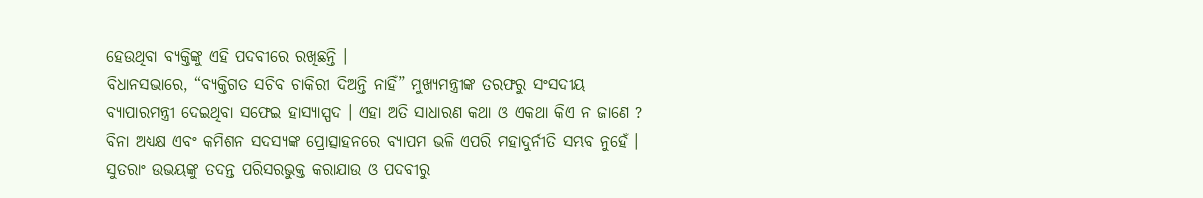ହେଉଥିବା ବ୍ୟକ୍ତିଙ୍କୁ ଏହି ପଦବୀରେ ରଖିଛନ୍ତି ।
ବିଧାନସଭାରେ, “ବ୍ୟକ୍ତିଗତ ସଚିବ ଚାକିରୀ ଦିଅନ୍ତି ନାହିଁ” ମୁଖ୍ୟମନ୍ତ୍ରୀଙ୍କ ତରଫରୁ ସଂସଦୀୟ ବ୍ୟାପାରମନ୍ତ୍ରୀ ଦେଇଥିବା ସଫେଇ ହାସ୍ୟାସ୍ପଦ । ଏହା ଅତି ସାଧାରଣ କଥା ଓ ଏକଥା କିଏ ନ ଜାଣେ ? ବିନା ଅଧ୍ୟକ୍ଷ ଏବଂ କମିଶନ ସଦସ୍ୟଙ୍କ ପ୍ରୋତ୍ସାହନରେ ବ୍ୟାପମ ଭଳି ଏପରି ମହାଦୁର୍ନୀତି ସମ୍ଭବ ନୁହେଁ । ସୁତରାଂ ଉଭୟଙ୍କୁ ତଦନ୍ତ ପରିସରଭୁକ୍ତ କରାଯାଉ ଓ ପଦବୀରୁ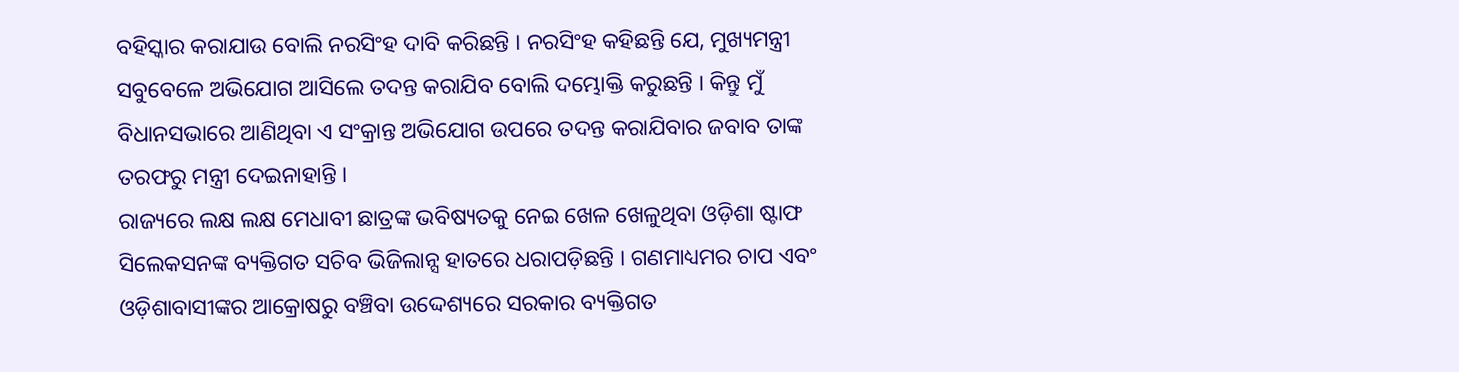ବହିସ୍କାର କରାଯାଉ ବୋଲି ନରସିଂହ ଦାବି କରିଛନ୍ତି । ନରସିଂହ କହିଛନ୍ତି ଯେ, ମୁଖ୍ୟମନ୍ତ୍ରୀ ସବୁବେଳେ ଅଭିଯୋଗ ଆସିଲେ ତଦନ୍ତ କରାଯିବ ବୋଲି ଦମ୍ଭୋକ୍ତି କରୁଛନ୍ତି । କିନ୍ତୁ ମୁଁ ବିଧାନସଭାରେ ଆଣିଥିବା ଏ ସଂକ୍ରାନ୍ତ ଅଭିଯୋଗ ଉପରେ ତଦନ୍ତ କରାଯିବାର ଜବାବ ତାଙ୍କ ତରଫରୁ ମନ୍ତ୍ରୀ ଦେଇନାହାନ୍ତି ।
ରାଜ୍ୟରେ ଲକ୍ଷ ଲକ୍ଷ ମେଧାବୀ ଛାତ୍ରଙ୍କ ଭବିଷ୍ୟତକୁ ନେଇ ଖେଳ ଖେଳୁଥିବା ଓଡ଼ିଶା ଷ୍ଟାଫ ସିଲେକସନଙ୍କ ବ୍ୟକ୍ତିଗତ ସଚିବ ଭିଜିଲାନ୍ସ ହାତରେ ଧରାପଡ଼ିଛନ୍ତି । ଗଣମାଧ୍ୟମର ଚାପ ଏବଂ ଓଡ଼ିଶାବାସୀଙ୍କର ଆକ୍ରୋଷରୁ ବଞ୍ଚିବା ଉଦ୍ଦେଶ୍ୟରେ ସରକାର ବ୍ୟକ୍ତିଗତ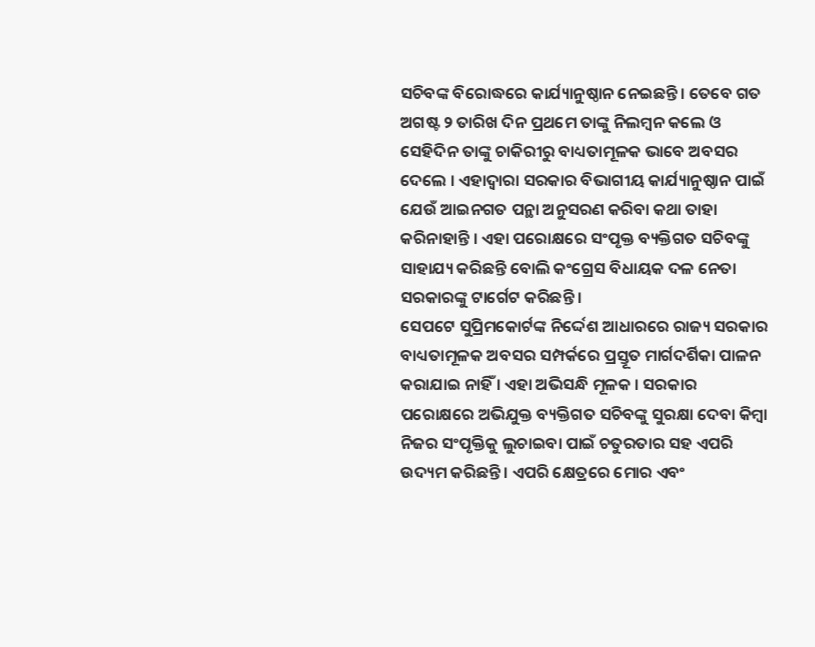ସଚିବଙ୍କ ବିରୋଦ୍ଧରେ କାର୍ଯ୍ୟାନୁଷ୍ଠାନ ନେଇଛନ୍ତି । ତେବେ ଗତ ଅଗଷ୍ଟ ୨ ତାରିଖ ଦିନ ପ୍ରଥମେ ତାଙ୍କୁ ନିଲମ୍ବନ କଲେ ଓ ସେହିଦିନ ତାଙ୍କୁ ଚାକିରୀରୁ ବାଧ୍ୟତାମୂଳକ ଭାବେ ଅବସର ଦେଲେ । ଏହାଦ୍ୱାରା ସରକାର ବିଭାଗୀୟ କାର୍ଯ୍ୟାନୁଷ୍ଠାନ ପାଇଁ ଯେଉଁ ଆଇନଗତ ପନ୍ଥା ଅନୁସରଣ କରିବା କଥା ତାହା କରିନାହାନ୍ତି । ଏହା ପରୋକ୍ଷରେ ସଂପୃକ୍ତ ବ୍ୟକ୍ତିଗତ ସଚିବଙ୍କୁ ସାହାଯ୍ୟ କରିଛନ୍ତି ବୋଲି କଂଗ୍ରେସ ବିଧାୟକ ଦଳ ନେତା ସରକାରଙ୍କୁ ଟାର୍ଗେଟ କରିଛନ୍ତି ।
ସେପଟେ ସୁପ୍ରିମକୋର୍ଟଙ୍କ ନିର୍ଦ୍ଦେଶ ଆଧାରରେ ରାଜ୍ୟ ସରକାର ବାଧ୍ୟତାମୂଳକ ଅବସର ସମ୍ପର୍କରେ ପ୍ରସ୍ତୂତ ମାର୍ଗଦର୍ଶିକା ପାଳନ କରାଯାଇ ନାହିଁ । ଏହା ଅଭିସନ୍ଧି ମୂଳକ । ସରକାର ପରୋକ୍ଷରେ ଅଭିଯୁକ୍ତ ବ୍ୟକ୍ତିଗତ ସଚିବଙ୍କୁ ସୁରକ୍ଷା ଦେବା କିମ୍ବା ନିଜର ସଂପୃକ୍ତିକୁ ଲୁଚାଇବା ପାଇଁ ଚତୁରତାର ସହ ଏପରି ଉଦ୍ୟମ କରିଛନ୍ତି । ଏପରି କ୍ଷେତ୍ରରେ ମୋର ଏବଂ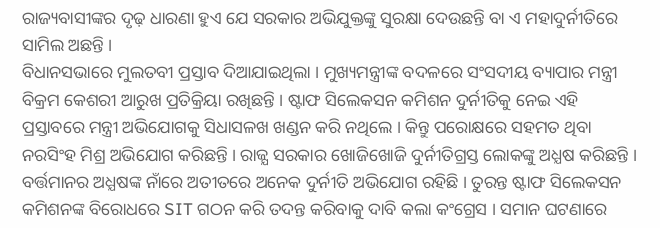ରାଜ୍ୟବାସୀଙ୍କର ଦୃଢ଼ ଧାରଣା ହୁଏ ଯେ ସରକାର ଅଭିଯୁକ୍ତଙ୍କୁ ସୁରକ୍ଷା ଦେଉଛନ୍ତି ବା ଏ ମହାଦୁର୍ନୀତିରେ ସାମିଲ ଅଛନ୍ତି ।
ବିଧାନସଭାରେ ମୁଲତବୀ ପ୍ରସ୍ତାବ ଦିଆଯାଇଥିଲା । ମୁଖ୍ୟମନ୍ତ୍ରୀଙ୍କ ବଦଳରେ ସଂସଦୀୟ ବ୍ୟାପାର ମନ୍ତ୍ରୀ ବିକ୍ରମ କେଶରୀ ଆରୁଖ ପ୍ରତିକ୍ରିୟା ରଖିଛନ୍ତି । ଷ୍ଟାଫ ସିଲେକସନ କମିଶନ ଦୁର୍ନୀତିକୁ ନେଇ ଏହି ପ୍ରସ୍ତାବରେ ମନ୍ତ୍ରୀ ଅଭିଯୋଗକୁ ସିଧାସଳଖ ଖଣ୍ଡନ କରି ନଥିଲେ । କିନ୍ତୁ ପରୋକ୍ଷରେ ସହମତ ଥିବା ନରସିଂହ ମିଶ୍ର ଅଭିଯୋଗ କରିଛନ୍ତି । ରାଜ୍ଯ ସରକାର ଖୋଜିଖୋଜି ଦୁର୍ନୀତିଗ୍ରସ୍ତ ଲୋକଙ୍କୁ ଅଧ୍ଯଷ କରିଛନ୍ତି । ବର୍ତ୍ତମାନର ଅଧ୍ଯଷଙ୍କ ନାଁରେ ଅତୀତରେ ଅନେକ ଦୁର୍ନୀତି ଅଭିଯୋଗ ରହିଛି । ତୁରନ୍ତ ଷ୍ଟାଫ ସିଲେକସନ କମିଶନଙ୍କ ବିରୋଧରେ SIT ଗଠନ କରି ତଦନ୍ତ କରିବାକୁ ଦାବି କଲା କଂଗ୍ରେସ । ସମାନ ଘଟଣାରେ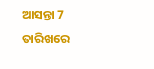ଆସନ୍ତା 7 ତାରିଖରେ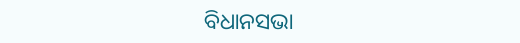ବିଧାନସଭା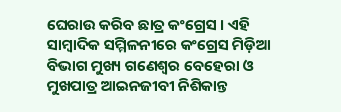ଘେରାଉ କରିବ ଛାତ୍ର କଂଗ୍ରେସ । ଏହି ସାମ୍ବାଦିକ ସମ୍ମିଳନୀରେ କଂଗ୍ରେସ ମିଡ଼ିଆ ବିଭାଗ ମୁଖ୍ୟ ଗଣେଶ୍ୱର ବେହେରା ଓ ମୁଖପାତ୍ର ଆଇନଜୀବୀ ନିଶିକାନ୍ତ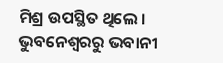ମିଶ୍ର ଉପସ୍ଥିତ ଥିଲେ ।
ଭୁବନେଶ୍ବରରୁ ଭବାନୀ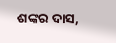ଶଙ୍କର ଦାସ,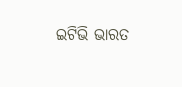ଇଟିଭି ଭାରତ